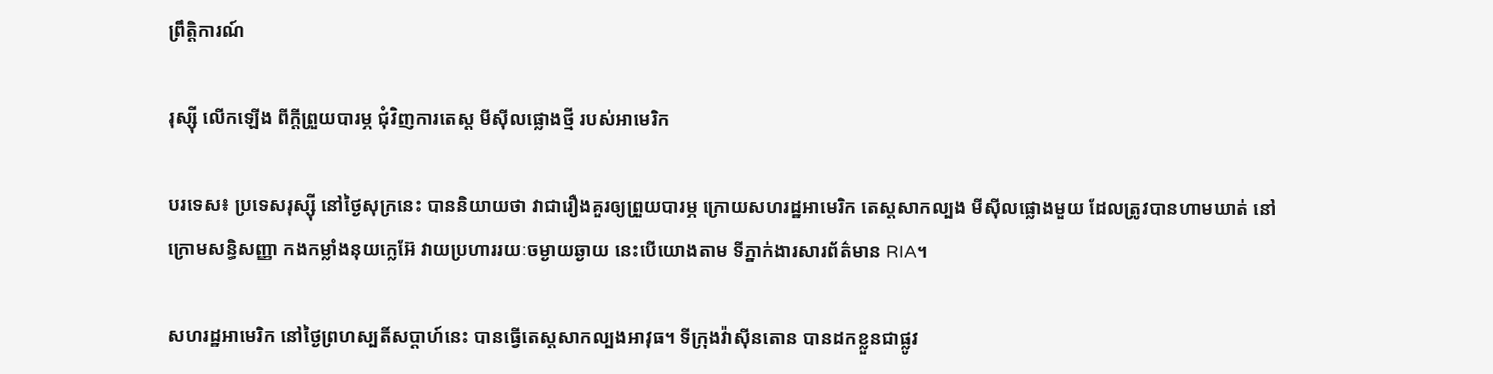ព្រឹត្តិការណ៍

រុស្ស៊ី លើកឡើង ពីក្តីព្រួយបារម្ភ ជុំវិញការតេស្ត មីស៊ីលផ្លោងថ្មី របស់អាមេរិក

បរទេស៖ ប្រទេសរុស្ស៊ី នៅថ្ងៃសុក្រនេះ បាននិយាយថា វាជារឿងគួរឲ្យព្រួយបារម្ភ ក្រោយសហរដ្ឋអាមេរិក តេស្តសាកល្បង មីស៊ីលផ្លោងមួយ ដែលត្រូវបានហាមឃាត់ នៅក្រោមសន្ធិសញ្ញា កងកម្លាំងនុយក្លេអ៊ែ វាយប្រហាររយៈចម្ងាយឆ្ងាយ នេះបើយោងតាម ទីភ្នាក់ងារសារព័ត៌មាន RIA។

សហរដ្ឋអាមេរិក នៅថ្ងៃព្រហស្បតិ៍សប្ដាហ៍នេះ បានធ្វើតេស្តសាកល្បងអាវុធ។ ទីក្រុងវ៉ាស៊ីនតោន បានដកខ្លួនជាផ្លូវ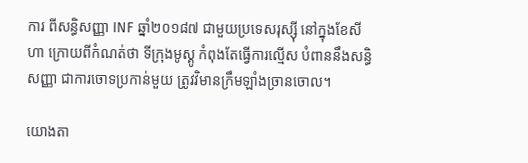ការ ពីសន្ធិសញ្ញា INF ឆ្នាំ២០១៨៧ ជាមួយប្រទេសរុស្ស៊ី នៅក្នុងខែសីហា ក្រោយពីកំណត់ថា ទីក្រុងមូស្គូ កំពុងតែធ្វើការល្មើស បំពាននឹងសន្ធិសញ្ញា ជាការចោទប្រកាន់មួយ ត្រូវវិមានក្រឹមឡាំងច្រានចោល។

យោងតា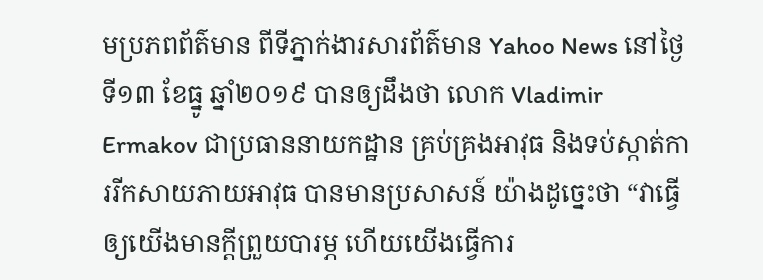មប្រភពព័ត៌មាន ពីទីភ្នាក់ងារសារព័ត៌មាន Yahoo News នៅថ្ងៃទី១៣ ខែធ្នូ ឆ្នាំ២០១៩ បានឲ្យដឹងថា លោក Vladimir Ermakov ជាប្រធាននាយកដ្ឋាន គ្រប់គ្រងអាវុធ និងទប់ស្កាត់ការរីកសាយភាយអាវុធ បានមានប្រសាសន៍ យ៉ាងដូច្នេះថា “វាធ្វើឲ្យយើងមានក្តីព្រួយបារម្ភ ហើយយើងធ្វើការ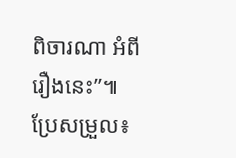ពិចារណា អំពីរឿងនេះ”៕
ប្រែសម្រួល៖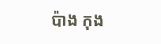ប៉ាង កុង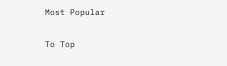Most Popular

To Top